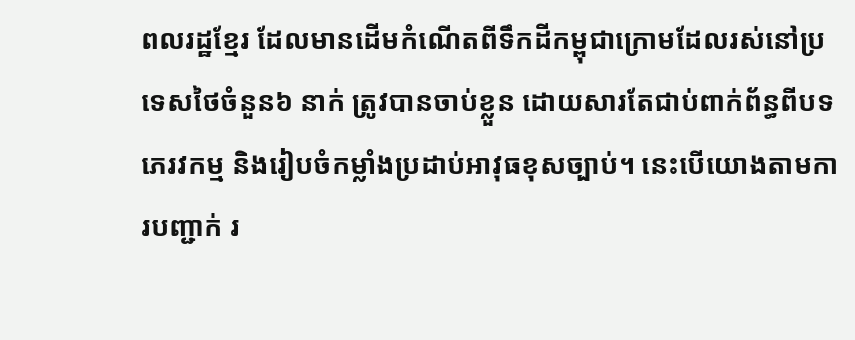ពលរដ្ឋខ្មែរ ដែលមានដើមកំណើតពីទឹកដីកម្ពុជាក្រោមដែលរស់នៅប្រទេសថៃចំនួន៦ នាក់ ត្រូវបានចាប់ខ្លួន ដោយសារតែជាប់ពាក់ព័ន្ធពីបទភេរវកម្ម និងរៀបចំកម្លាំងប្រដាប់អាវុធខុសច្បាប់។ នេះបើយោងតាមការបញ្ជាក់ រ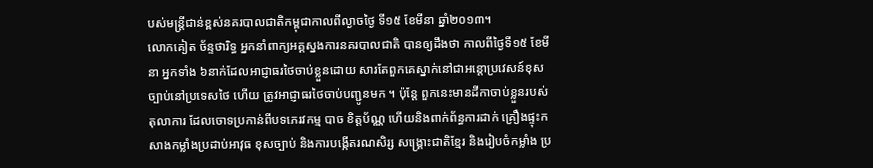បស់មន្ដ្រីជាន់ខ្ពស់នគរបាលជាតិកម្ពុជាកាលពីល្ងាចថ្ងៃ ទី១៥ ខែមីនា ឆ្នាំ២០១៣។
លោកគៀត ច័ន្ទថារិទ្ធ អ្នកនាំពាក្យអគ្គស្នងការនគរបាលជាតិ បានឲ្យដឹងថា កាលពីថ្ងៃទី១៥ ខែមីនា អ្នកទាំង ៦នាក់ដែលអាជ្ញាធរថៃចាប់ខ្លួនដោយ សារតែពួកគេស្នាក់នៅជាអន្ដោប្រវេសន៍ខុស ច្បាប់នៅប្រទេសថៃ ហើយ ត្រូវអាជ្ញាធរថៃចាប់បញ្ជូនមក ។ ប៉ុន្ដែ ពួកនេះមានដីកាចាប់ខ្លួនរបស់តុលាការ ដែលចោទប្រកាន់ពីបទភេរវកម្ម បាច ខិត្ដប័ណ្ណ ហើយនិងពាក់ព័ន្ធការដាក់ គ្រឿងផ្ទុះកសាងកម្លាំងប្រដាប់អាវុធ ខុសច្បាប់ និងការបង្កើតរណសិរ្ស សង្គ្រោះជាតិខ្មែរ និងរៀបចំកម្លាំង ប្រ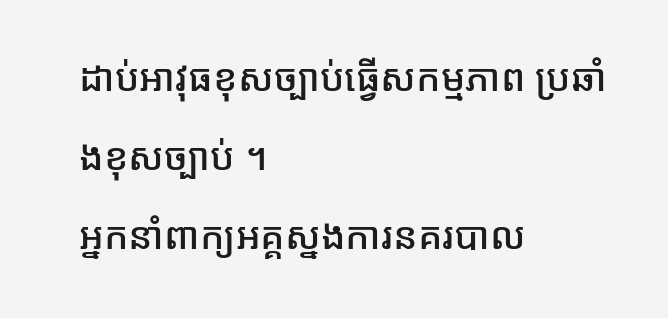ដាប់អាវុធខុសច្បាប់ធ្វើសកម្មភាព ប្រឆាំងខុសច្បាប់ ។
អ្នកនាំពាក្យអគ្គស្នងការនគរបាល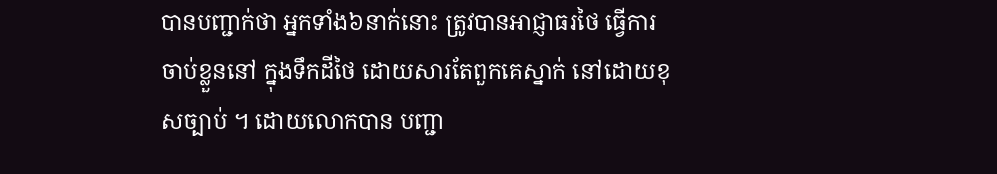បានបញ្ជាក់ថា អ្នកទាំង៦នាក់នោះ ត្រូវបានអាជ្ញាធរថៃ ធ្វើការចាប់ខ្លួននៅ ក្នុងទឹកដីថៃ ដោយសារតែពួកគេស្នាក់ នៅដោយខុសច្បាប់ ។ ដោយលោកបាន បញ្ជា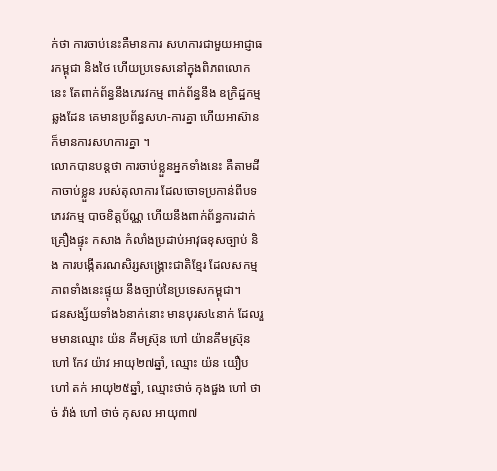ក់ថា ការចាប់នេះគឺមានការ សហការជាមួយអាជ្ញាធរកម្ពុជា និងថៃ ហើយប្រទេសនៅក្នុងពិភពលោកនេះ តែពាក់ព័ន្ធនឹងភេរវកម្ម ពាក់ព័ន្ធនឹង ឧក្រិដ្ឋកម្មឆ្លងដែន គេមានប្រព័ន្ធសហ-ការគ្នា ហើយអាស៊ានក៏មានការសហការគ្នា ។
លោកបានបន្តថា ការចាប់ខ្លួនអ្នកទាំងនេះ គឺតាមដីកាចាប់ខ្លួន របស់តុលាការ ដែលចោទប្រកាន់ពីបទ ភេរវកម្ម បាចខិត្តប័ណ្ណ ហើយនឹងពាក់ព័ន្ធការដាក់គ្រឿងផ្ទុះ កសាង កំលាំងប្រដាប់អាវុធខុសច្បាប់ និង ការបង្កើតរណសិរ្សសង្គ្រោះជាតិខ្មែរ ដែលសកម្មភាពទាំងនេះផ្ទុយ នឹងច្បាប់នៃប្រទេសកម្ពុជា។
ជនសង្ស័យទាំង៦នាក់នោះ មានបុរស៤នាក់ ដែលរួមមានឈ្មោះ យ៉ន គឹមស្រ៊ុន ហៅ យ៉ានគឹមស្រ៊ុន ហៅ កែវ យ៉ាវ អាយុ២៧ឆ្នាំ, ឈ្មោះ យ៉ន យឿប ហៅ តក់ អាយុ២៥ឆ្នាំ, ឈ្មោះថាច់ កុងផួង ហៅ ថាច់ វ៉ាង់ ហៅ ថាច់ កុសល អាយុ៣៧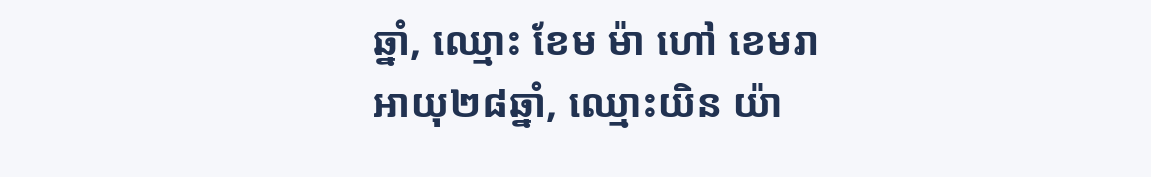ឆ្នាំ, ឈ្មោះ ខែម ម៉ា ហៅ ខេមរា អាយុ២៨ឆ្នាំ, ឈ្មោះយិន យ៉ា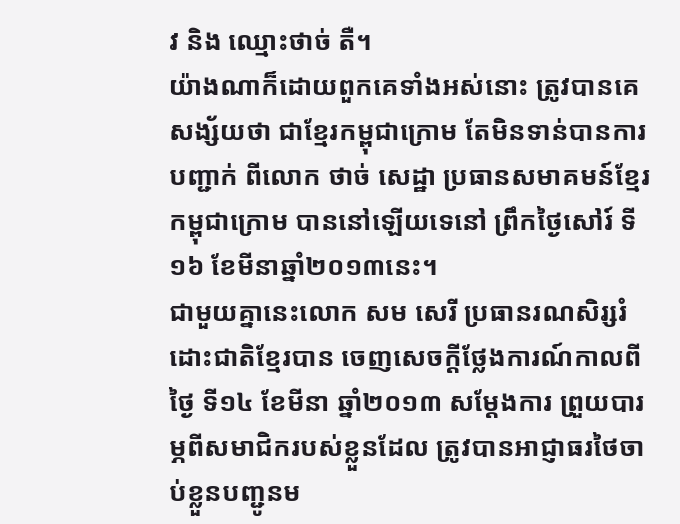វ និង ឈ្មោះថាច់ តឺ។
យ៉ាងណាក៏ដោយពួកគេទាំងអស់នោះ ត្រូវបានគេសង្ស័យថា ជាខ្មែរកម្ពុជាក្រោម តែមិនទាន់បានការ បញ្ជាក់ ពីលោក ថាច់ សេដ្ឋា ប្រធានសមាគមន៍ខ្មែរកម្ពុជាក្រោម បាននៅឡើយទេនៅ ព្រឹកថ្ងៃសៅរ៍ ទី១៦ ខែមីនាឆ្នាំ២០១៣នេះ។
ជាមួយគ្នានេះលោក សម សេរី ប្រធានរណសិរ្សរំដោះជាតិខ្មែរបាន ចេញសេចក្ដីថ្លែងការណ៍កាលពីថ្ងៃ ទី១៤ ខែមីនា ឆ្នាំ២០១៣ សម្ដែងការ ព្រួយបារម្ភពីសមាជិករបស់ខ្លួនដែល ត្រូវបានអាជ្ញាធរថៃចាប់ខ្លួនបញ្ជូនម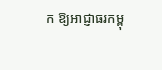ក ឱ្យអាជ្ញាធរកម្ពុ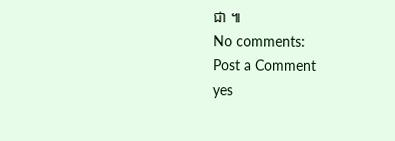ជា ៕
No comments:
Post a Comment
yes